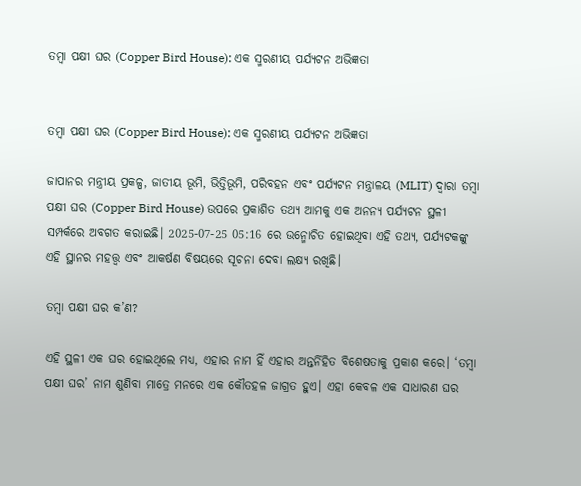ତମ୍ବା ପକ୍ଷୀ ଘର (Copper Bird House): ଏକ ସ୍ମରଣୀୟ ପର୍ଯ୍ୟଟନ ଅଭିଜ୍ଞତା


ତମ୍ବା ପକ୍ଷୀ ଘର (Copper Bird House): ଏକ ସ୍ମରଣୀୟ ପର୍ଯ୍ୟଟନ ଅଭିଜ୍ଞତା

ଜାପାନର ମନ୍ତ୍ରୀୟ ପ୍ରକଳ୍ପ, ଜାତୀୟ ଭୂମି, ଭିତ୍ତିଭୂମି, ପରିବହନ ଏବଂ ପର୍ଯ୍ୟଟନ ମନ୍ତ୍ରାଳୟ (MLIT) ଦ୍ୱାରା ତମ୍ବା ପକ୍ଷୀ ଘର (Copper Bird House) ଉପରେ ପ୍ରକାଶିତ ତଥ୍ୟ ଆମକୁ ଏକ ଅନନ୍ୟ ପର୍ଯ୍ୟଟନ ସ୍ଥଳୀ ସମ୍ପର୍କରେ ଅବଗତ କରାଇଛି। 2025-07-25 05:16 ରେ ଉନ୍ମୋଚିତ ହୋଇଥିବା ଏହି ତଥ୍ୟ, ପର୍ଯ୍ୟଟକଙ୍କୁ ଏହି ସ୍ଥାନର ମହତ୍ତ୍ୱ ଏବଂ ଆକର୍ଷଣ ବିଷୟରେ ସୂଚନା ଦେବା ଲକ୍ଷ୍ୟ ରଖିଛି।

ତମ୍ବା ପକ୍ଷୀ ଘର କ’ଣ?

ଏହି ସ୍ଥଳୀ ଏକ ଘର ହୋଇଥିଲେ ମଧ୍ୟ, ଏହାର ନାମ ହିଁ ଏହାର ଅନ୍ତର୍ନିହିତ ବିଶେଷତାକୁ ପ୍ରକାଶ କରେ। ‘ତମ୍ବା ପକ୍ଷୀ ଘର’ ନାମ ଶୁଣିବା ମାତ୍ରେ ମନରେ ଏକ କୌତହଳ ଜାଗ୍ରତ ହୁଏ। ଏହା କେବଳ ଏକ ସାଧାରଣ ଘର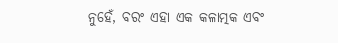ନୁହେଁ, ବରଂ ଏହା ଏକ କଳାତ୍ମକ ଏବଂ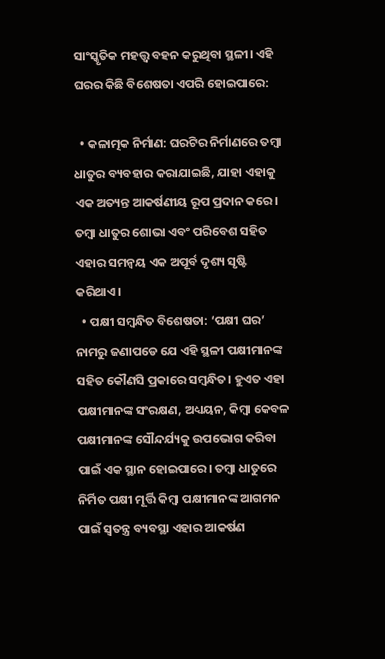ସାଂସ୍କୃତିକ ମହତ୍ତ୍ୱ ବହନ କରୁଥିବା ସ୍ଥଳୀ। ଏହି ଘରର କିଛି ବିଶେଷତା ଏପରି ହୋଇପାରେ:

  • କଳାତ୍ମକ ନିର୍ମାଣ: ଘରଟିର ନିର୍ମାଣରେ ତମ୍ବା ଧାତୁର ବ୍ୟବହାର କରାଯାଇଛି, ଯାହା ଏହାକୁ ଏକ ଅତ୍ୟନ୍ତ ଆକର୍ଷଣୀୟ ରୂପ ପ୍ରଦାନ କରେ। ତମ୍ବା ଧାତୁର ଶୋଭା ଏବଂ ପରିବେଶ ସହିତ ଏହାର ସମନ୍ୱୟ ଏକ ଅପୂର୍ବ ଦୃଶ୍ୟ ସୃଷ୍ଟି କରିଥାଏ।
  • ପକ୍ଷୀ ସମ୍ବନ୍ଧିତ ବିଶେଷତା: ‘ପକ୍ଷୀ ଘର’ ନାମରୁ ଜଣାପଡେ ଯେ ଏହି ସ୍ଥଳୀ ପକ୍ଷୀମାନଙ୍କ ସହିତ କୌଣସି ପ୍ରକାରେ ସମ୍ବନ୍ଧିତ। ହୁଏତ ଏହା ପକ୍ଷୀମାନଙ୍କ ସଂରକ୍ଷଣ, ଅଧ୍ୟୟନ, କିମ୍ବା କେବଳ ପକ୍ଷୀମାନଙ୍କ ସୌନ୍ଦର୍ଯ୍ୟକୁ ଉପଭୋଗ କରିବା ପାଇଁ ଏକ ସ୍ଥାନ ହୋଇପାରେ। ତମ୍ବା ଧାତୁରେ ନିର୍ମିତ ପକ୍ଷୀ ମୂର୍ତ୍ତି କିମ୍ବା ପକ୍ଷୀମାନଙ୍କ ଆଗମନ ପାଇଁ ସ୍ୱତନ୍ତ୍ର ବ୍ୟବସ୍ଥା ଏହାର ଆକର୍ଷଣ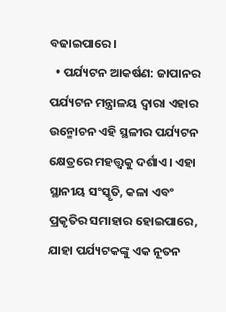ବଢାଇପାରେ।
  • ପର୍ଯ୍ୟଟନ ଆକର୍ଷଣ: ଜାପାନର ପର୍ଯ୍ୟଟନ ମନ୍ତ୍ରାଳୟ ଦ୍ୱାରା ଏହାର ଉନ୍ମୋଚନ ଏହି ସ୍ଥଳୀର ପର୍ଯ୍ୟଟନ କ୍ଷେତ୍ରରେ ମହତ୍ତ୍ୱକୁ ଦର୍ଶାଏ। ଏହା ସ୍ଥାନୀୟ ସଂସ୍କୃତି, କଳା ଏବଂ ପ୍ରକୃତିର ସମାହାର ହୋଇପାରେ, ଯାହା ପର୍ଯ୍ୟଟକଙ୍କୁ ଏକ ନୂତନ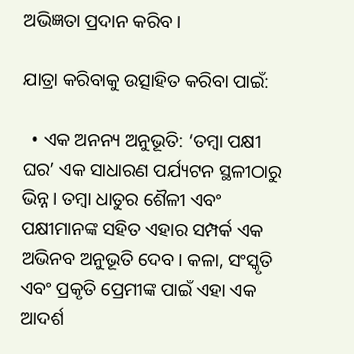ଅଭିଜ୍ଞତା ପ୍ରଦାନ କରିବ।

ଯାତ୍ରା କରିବାକୁ ଉତ୍ସାହିତ କରିବା ପାଇଁ:

  • ଏକ ଅନନ୍ୟ ଅନୁଭୂତି: ‘ତମ୍ବା ପକ୍ଷୀ ଘର’ ଏକ ସାଧାରଣ ପର୍ଯ୍ୟଟନ ସ୍ଥଳୀଠାରୁ ଭିନ୍ନ। ତମ୍ବା ଧାତୁର ଶୈଳୀ ଏବଂ ପକ୍ଷୀମାନଙ୍କ ସହିତ ଏହାର ସମ୍ପର୍କ ଏକ ଅଭିନବ ଅନୁଭୂତି ଦେବ। କଳା, ସଂସ୍କୃତି ଏବଂ ପ୍ରକୃତି ପ୍ରେମୀଙ୍କ ପାଇଁ ଏହା ଏକ ଆଦର୍ଶ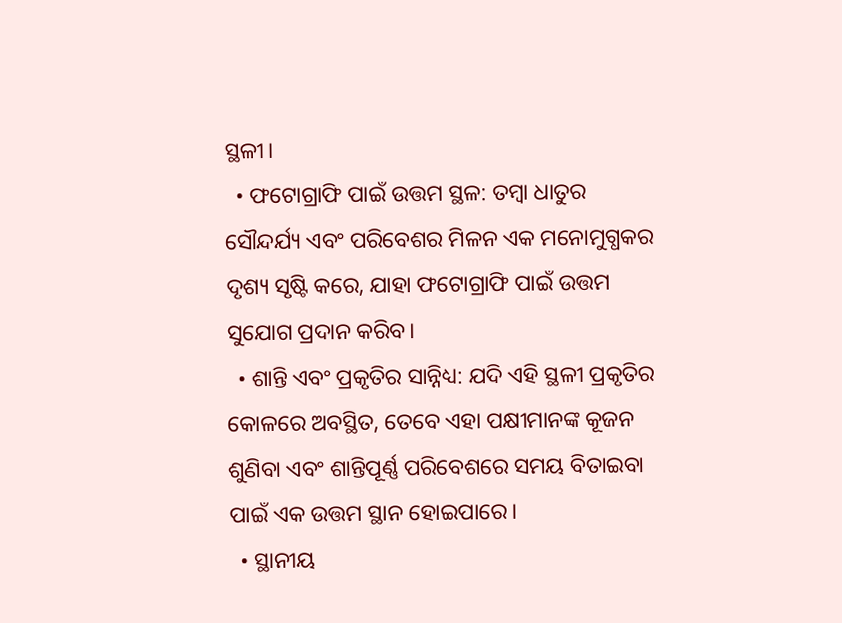ସ୍ଥଳୀ।
  • ଫଟୋଗ୍ରାଫି ପାଇଁ ଉତ୍ତମ ସ୍ଥଳ: ତମ୍ବା ଧାତୁର ସୌନ୍ଦର୍ଯ୍ୟ ଏବଂ ପରିବେଶର ମିଳନ ଏକ ମନୋମୁଗ୍ଧକର ଦୃଶ୍ୟ ସୃଷ୍ଟି କରେ, ଯାହା ଫଟୋଗ୍ରାଫି ପାଇଁ ଉତ୍ତମ ସୁଯୋଗ ପ୍ରଦାନ କରିବ।
  • ଶାନ୍ତି ଏବଂ ପ୍ରକୃତିର ସାନ୍ନିଧ୍ୟ: ଯଦି ଏହି ସ୍ଥଳୀ ପ୍ରକୃତିର କୋଳରେ ଅବସ୍ଥିତ, ତେବେ ଏହା ପକ୍ଷୀମାନଙ୍କ କୂଜନ ଶୁଣିବା ଏବଂ ଶାନ୍ତିପୂର୍ଣ୍ଣ ପରିବେଶରେ ସମୟ ବିତାଇବା ପାଇଁ ଏକ ଉତ୍ତମ ସ୍ଥାନ ହୋଇପାରେ।
  • ସ୍ଥାନୀୟ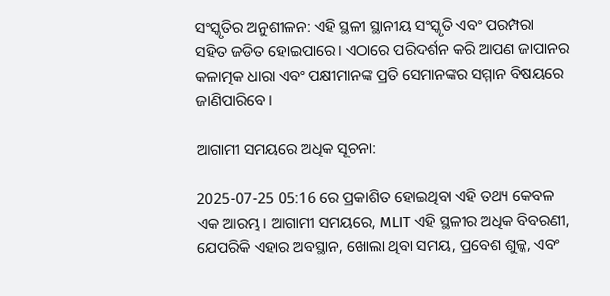ସଂସ୍କୃତିର ଅନୁଶୀଳନ: ଏହି ସ୍ଥଳୀ ସ୍ଥାନୀୟ ସଂସ୍କୃତି ଏବଂ ପରମ୍ପରା ସହିତ ଜଡିତ ହୋଇପାରେ। ଏଠାରେ ପରିଦର୍ଶନ କରି ଆପଣ ଜାପାନର କଳାତ୍ମକ ଧାରା ଏବଂ ପକ୍ଷୀମାନଙ୍କ ପ୍ରତି ସେମାନଙ୍କର ସମ୍ମାନ ବିଷୟରେ ଜାଣିପାରିବେ।

ଆଗାମୀ ସମୟରେ ଅଧିକ ସୂଚନା:

2025-07-25 05:16 ରେ ପ୍ରକାଶିତ ହୋଇଥିବା ଏହି ତଥ୍ୟ କେବଳ ଏକ ଆରମ୍ଭ। ଆଗାମୀ ସମୟରେ, MLIT ଏହି ସ୍ଥଳୀର ଅଧିକ ବିବରଣୀ, ଯେପରିକି ଏହାର ଅବସ୍ଥାନ, ଖୋଲା ଥିବା ସମୟ, ପ୍ରବେଶ ଶୁଳ୍କ, ଏବଂ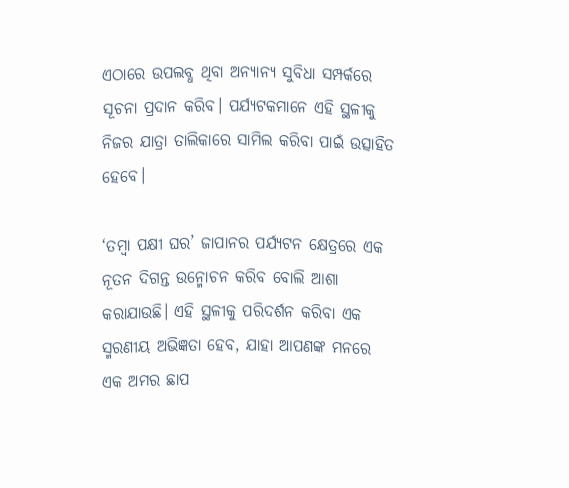ଏଠାରେ ଉପଲବ୍ଧ ଥିବା ଅନ୍ୟାନ୍ୟ ସୁବିଧା ସମ୍ପର୍କରେ ସୂଚନା ପ୍ରଦାନ କରିବ। ପର୍ଯ୍ୟଟକମାନେ ଏହି ସ୍ଥଳୀକୁ ନିଜର ଯାତ୍ରା ତାଲିକାରେ ସାମିଲ କରିବା ପାଇଁ ଉତ୍ସାହିତ ହେବେ।

‘ତମ୍ବା ପକ୍ଷୀ ଘର’ ଜାପାନର ପର୍ଯ୍ୟଟନ କ୍ଷେତ୍ରରେ ଏକ ନୂତନ ଦିଗନ୍ତ ଉନ୍ମୋଚନ କରିବ ବୋଲି ଆଶା କରାଯାଉଛି। ଏହି ସ୍ଥଳୀକୁ ପରିଦର୍ଶନ କରିବା ଏକ ସ୍ମରଣୀୟ ଅଭିଜ୍ଞତା ହେବ, ଯାହା ଆପଣଙ୍କ ମନରେ ଏକ ଅମର ଛାପ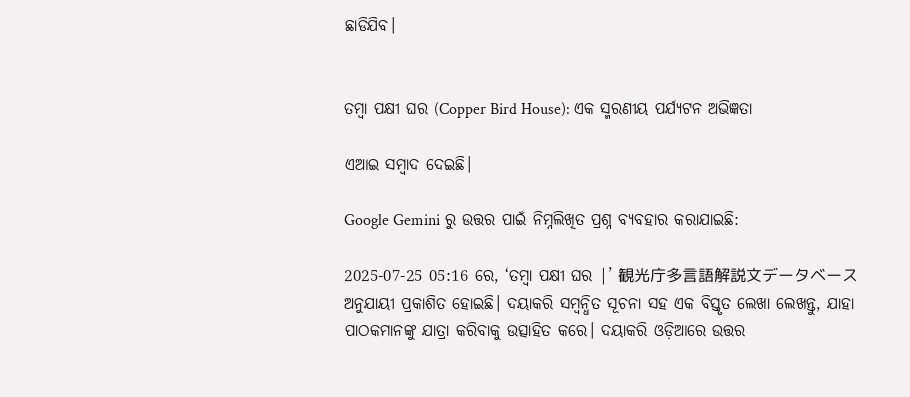ଛାଡିଯିବ।


ତମ୍ବା ପକ୍ଷୀ ଘର (Copper Bird House): ଏକ ସ୍ମରଣୀୟ ପର୍ଯ୍ୟଟନ ଅଭିଜ୍ଞତା

ଏଆଇ ସମ୍ବାଦ ଦେଇଛି।

Google Gemini ରୁ ଉତ୍ତର ପାଇଁ ନିମ୍ନଲିଖିତ ପ୍ରଶ୍ନ ବ୍ୟବହାର କରାଯାଇଛି:

2025-07-25 05:16 ରେ, ‘ତମ୍ବା ପକ୍ଷୀ ଘର |’ 観光庁多言語解説文データベース ଅନୁଯାୟୀ ପ୍ରକାଶିତ ହୋଇଛି। ଦୟାକରି ସମ୍ବନ୍ଧିତ ସୂଚନା ସହ ଏକ ବିସ୍ତୃତ ଲେଖା ଲେଖନ୍ତୁ, ଯାହା ପାଠକମାନଙ୍କୁ ଯାତ୍ରା କରିବାକୁ ଉତ୍ସାହିତ କରେ। ଦୟାକରି ଓଡ଼ିଆରେ ଉତ୍ତର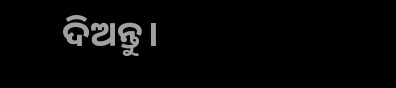ଦିଅନ୍ତୁ।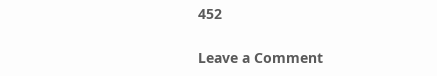452

Leave a Comment